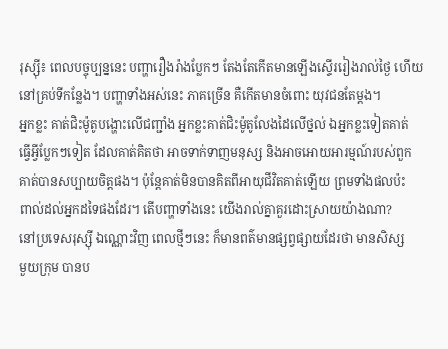រុស្ស៊ី៖ ពេលបច្ចុប្បន្ននេះ បញ្ហារឿងរ៉ាងប្លែកៗ តែងតែកើតមានឡើងស្ទើររៀងរាល់ថ្ងៃ ហើយ
នៅគ្រប់ទីកន្លែង។ បញ្ហាទាំងអស់នេះ ភាគច្រើន គឺកើតមានចំពោះ យុវជនតែម្ដង។
អ្នកខ្លះ គាត់ជិះម៉ូតូបង្ហោះលើជញ្ជាំង អ្នកខ្លះគាត់ជិះម៉ូតូលែងដៃលើថ្នល់ ឯអ្នកខ្លះទៀតគាត់
ធ្វើអ្វីប្លែកៗទៀត ដែលគាត់គិតថា អាចទាក់ទាញមនុស្ស និងអាចអោយអារម្មណ៍របស់ពួក
គាត់បានសប្បាយចិត្តផង។ ប៉ុន្ដែគាត់មិនបានគិតពីអាយុជីវិតគាត់ឡើយ ព្រមទាំងផលប៉ះ
ពាល់ដល់អ្នកដទៃផងដែរ។ តើបញ្ហាទាំងនេះ យើងរាល់គ្នាគួរដោះស្រាយយ៉ាងណា?
នៅប្រទេសរុស្ស៊ី ឯណ្ណោះវិញ ពេលថ្មីៗនេះ ក៏មានពត៌មានផ្សព្វផ្សាយដែរថា មានសិស្ស
មួយក្រុម បានប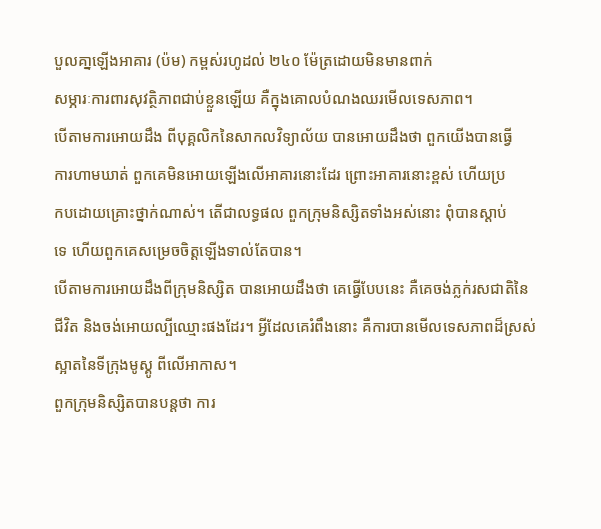បួលគា្នឡើងអាគារ (ប៉ម) កម្ពស់រហូដល់ ២៤០ ម៉ែត្រដោយមិនមានពាក់
សម្ភារៈការពារសុវត្ថិភាពជាប់ខ្លួនឡើយ គឺក្នុងគោលបំណងឈរមើលទេសភាព។
បើតាមការអោយដឹង ពីបុគ្គលិកនៃសាកលវិទ្យាល័យ បានអោយដឹងថា ពួកយើងបានធ្វើ
ការហាមឃាត់ ពួកគេមិនអោយឡើងលើអាគារនោះដែរ ព្រោះអាគារនោះខ្ពស់ ហើយប្រ
កបដោយគ្រោះថ្នាក់ណាស់។ តើជាលទ្ធផល ពួកក្រុមនិស្សិតទាំងអស់នោះ ពុំបានស្ដាប់
ទេ ហើយពួកគេសម្រេចចិត្តឡើងទាល់តែបាន។
បើតាមការអោយដឹងពីក្រុមនិស្សិត បានអោយដឹងថា គេធ្វើបែបនេះ គឺគេចង់ភ្លក់រសជាតិនៃ
ជីវិត និងចង់អោយល្បីឈ្មោះផងដែរ។ អ្វីដែលគេរំពឹងនោះ គឺការបានមើលទេសភាពដ៏ស្រស់
ស្អាតនៃទីក្រុងមូស្គូ ពីលើអាកាស។
ពួកក្រុមនិស្សិតបានបន្ដថា ការ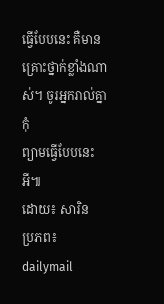ធ្វើបែបនេះ គឺមានគ្រោះថ្នាក់ខ្លាំងណាស់។ ចូរអ្នករាល់គ្នា កុំ
ព្យាមធ្វើបែបនេះអី៕
ដោយ៖ សារិន
ប្រភព៖ dailymail